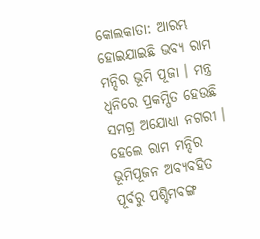କୋଲକାତା: ଆରମ୍ଭ ହୋଇଯାଇଛି ଭବ୍ୟ ରାମ ମନ୍ଦିର ଭୂମି ପୂଜା । ମନ୍ତ୍ର ଧ୍ୱନିରେ ପ୍ରକମ୍ପିତ ହେଉଛି ସମଗ୍ର ଅଯୋଧ୍ୟା ନଗରୀ । ହେଲେ ରାମ ମନ୍ଦିର ଭୂମିପୂଜନ ଅବ୍ୟବହିତ ପୂର୍ବରୁ ପଶ୍ଚିମବଙ୍ଗ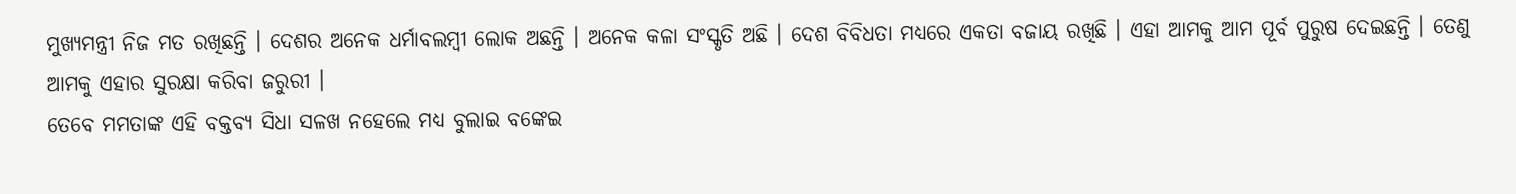ମୁଖ୍ୟମନ୍ତ୍ରୀ ନିଜ ମତ ରଖିଛନ୍ତି । ଦେଶର ଅନେକ ଧର୍ମାବଲମ୍ବୀ ଲୋକ ଅଛନ୍ତି । ଅନେକ କଳା ସଂସ୍କୃତି ଅଛି । ଦେଶ ବିବିଧତା ମଧ୍ୟରେ ଏକତା ବଜାୟ ରଖିଛି । ଏହା ଆମକୁ ଆମ ପୂର୍ବ ପୁରୁଷ ଦେଇଛନ୍ତି । ତେଣୁ ଆମକୁ ଏହାର ସୁରକ୍ଷା କରିବା ଜରୁରୀ ।
ତେବେ ମମତାଙ୍କ ଏହି ବକ୍ତବ୍ୟ ସିଧା ସଳଖ ନହେଲେ ମଧ୍ୟ ବୁଲାଇ ବଙ୍କେଇ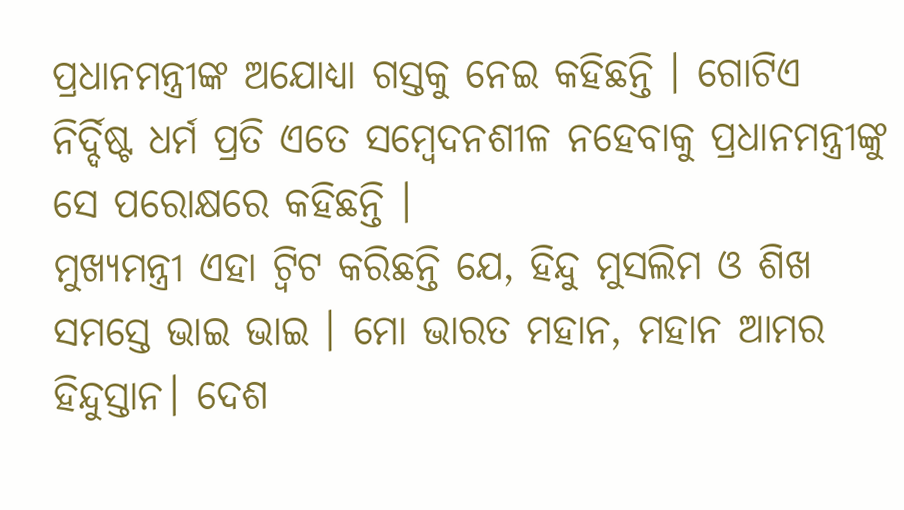ପ୍ରଧାନମନ୍ତ୍ରୀଙ୍କ ଅଯୋଧ୍ୟା ଗସ୍ତକୁ ନେଇ କହିଛନ୍ତି । ଗୋଟିଏ ନିର୍ଦ୍ଦିଷ୍ଟ ଧର୍ମ ପ୍ରତି ଏତେ ସମ୍ବେଦନଶୀଳ ନହେବାକୁ ପ୍ରଧାନମନ୍ତ୍ରୀଙ୍କୁ ସେ ପରୋକ୍ଷରେ କହିଛନ୍ତି ।
ମୁଖ୍ୟମନ୍ତ୍ରୀ ଏହା ଟ୍ବିଟ କରିଛନ୍ତି ଯେ, ହିନ୍ଦୁ ମୁସଲିମ ଓ ଶିଖ ସମସ୍ତେ ଭାଇ ଭାଇ । ମୋ ଭାରତ ମହାନ, ମହାନ ଆମର ହିନ୍ଦୁସ୍ତାନ। ଦେଶ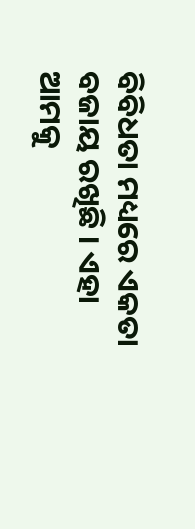ବିବିଧତା ମଧ୍ୟରେ ଏକତା ବଜାୟ ରଖିଛି । ଏହା ଆମକୁ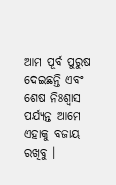ଆମ ପୂର୍ବ ପୁରୁଷ ଦେଇଛନ୍ତି ଏବଂ ଶେଷ ନିଃଶ୍ବାସ ପର୍ଯ୍ୟନ୍ତ ଆମେ ଏହାକୁ ବଜାୟ ରଖିବୁ ।